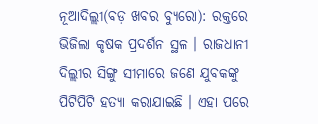ନୂଆଦିଲ୍ଲୀ(ବଡ଼ ଖବର ବ୍ୟୁରୋ): ରକ୍ତରେ ଭିଜିଲା କୃଷକ ପ୍ରଦର୍ଶନ ସ୍ଥଳ । ରାଜଧାନୀ ଦିଲ୍ଲୀର ସିଙ୍ଗୁ ସୀମାରେ ଜଣେ ଯୁବକଙ୍କୁ ପିଟିପିଟି ହତ୍ୟା କରାଯାଇଛି । ଏହା ପରେ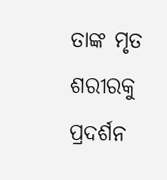ତାଙ୍କ ମୃତ ଶରୀରକୁ ପ୍ରଦର୍ଶନ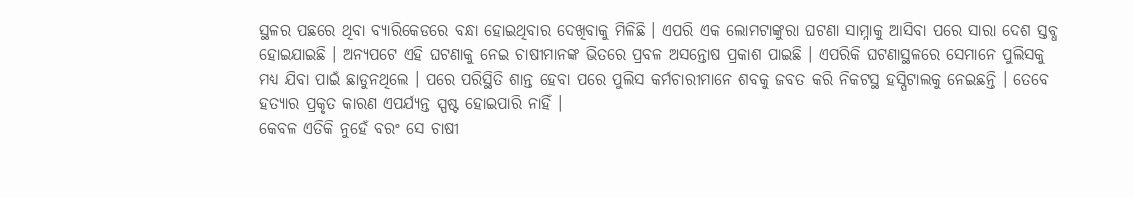ସ୍ଥଳର ପଛରେ ଥିବା ବ୍ୟାରିକେଡରେ ବନ୍ଧା ହୋଇଥିବାର ଦେଖିବାକୁ ମିଳିଛି । ଏପରି ଏକ ଲୋମଟାଙ୍କୁରା ଘଟଣା ସାମ୍ନାକୁ ଆସିବା ପରେ ସାରା ଦେଶ ସ୍ତବ୍ଧ ହୋଇଯାଇଛି । ଅନ୍ୟପଟେ ଏହି ଘଟଣାକୁ ନେଇ ଚାଷୀମାନଙ୍କ ଭିତରେ ପ୍ରବଳ ଅସନ୍ତୋଷ ପ୍ରକାଶ ପାଇଛି । ଏପରିକି ଘଟଣାସ୍ଥଳରେ ସେମାନେ ପୁଲିସକୁ ମଧ୍ୟ ଯିବା ପାଇଁ ଛାଡୁନଥିଲେ । ପରେ ପରିସ୍ଥିତି ଶାନ୍ତ ହେବା ପରେ ପୁଲିସ କର୍ମଚାରୀମାନେ ଶବକୁ ଜବତ କରି ନିକଟସ୍ଥ ହସ୍ପିଟାଲକୁ ନେଇଛନ୍ତି । ତେବେ ହତ୍ୟାର ପ୍ରକୃତ କାରଣ ଏପର୍ଯ୍ୟନ୍ତ ସ୍ପଷ୍ଟ ହୋଇପାରି ନାହିଁ ।
କେବଳ ଏତିକି ନୁହେଁ ବରଂ ସେ ଚାଷୀ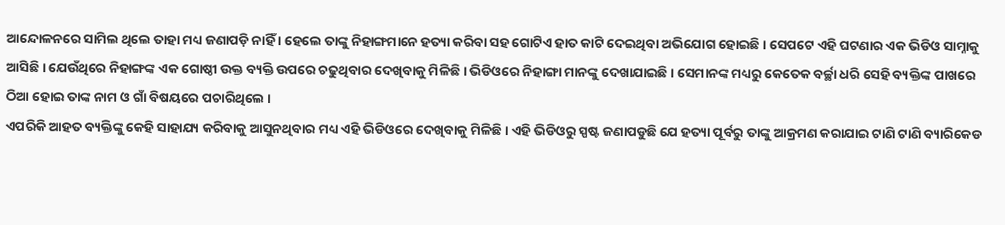ଆନ୍ଦୋଳନରେ ସାମିଲ ଥିଲେ ତାହା ମଧ୍ୟ ଜଣାପଡ଼ି ନାହିଁ । ହେଲେ ତାଙ୍କୁ ନିହାଙ୍ଗମାନେ ହତ୍ୟା କରିବା ସହ ଗୋଟିଏ ହାତ କାଟି ଦେଇଥିବା ଅଭିଯୋଗ ହୋଇଛି । ସେପଟେ ଏହି ଘଟଣାର ଏକ ଭିଡିଓ ସାମ୍ନାକୁ ଆସିଛି । ଯେଉଁଥିରେ ନିହାଙ୍ଗଙ୍କ ଏକ ଗୋଷ୍ଠୀ ଉକ୍ତ ବ୍ୟକ୍ତି ଉପରେ ଚଢୁଥିବାର ଦେଖିବାକୁ ମିଳିଛି । ଭିଡିଓରେ ନିହାଙ୍ଗା ମାନଙ୍କୁ ଦେଖାଯାଇଛି । ସେମାନଙ୍କ ମଧ୍ୟରୁ କେତେକ ବର୍ଚ୍ଛା ଧରି ସେହି ବ୍ୟକ୍ତିଙ୍କ ପାଖରେ ଠିଆ ହୋଇ ତାଙ୍କ ନାମ ଓ ଗାଁ ବିଷୟରେ ପଚାରିଥିଲେ ।
ଏପରିକି ଆହତ ବ୍ୟକ୍ତିଙ୍କୁ କେହି ସାହାଯ୍ୟ କରିବାକୁ ଆସୁନଥିବାର ମଧ୍ୟ ଏହି ଭିଡିଓରେ ଦେଖିବାକୁ ମିଳିଛି । ଏହି ଭିଡିଓରୁ ସ୍ପଷ୍ଟ ଜଣାପଡୁଛି ଯେ ହତ୍ୟା ପୂର୍ବରୁ ତାଙ୍କୁ ଆକ୍ରମଣ କରାଯାଇ ଟାଣି ଟାଣି ବ୍ୟାରିକେଡ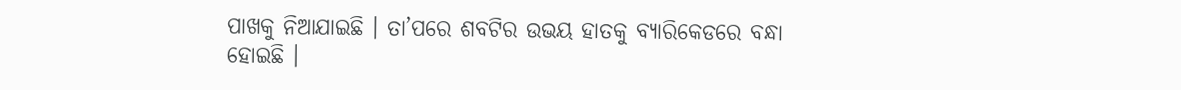ପାଖକୁ ନିଆଯାଇଛି । ତା’ପରେ ଶବଟିର ଉଭୟ ହାତକୁ ବ୍ୟାରିକେଡରେ ବନ୍ଧା ହୋଇଛି ।